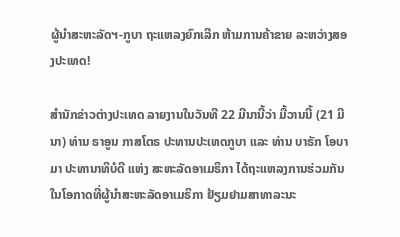ຜູ້ນຳສະຫະລັດຯ-ກູບາ ຖະແຫລງຍົກເລີກ ຫ້າມການຄ້າຂາຍ ລະຫວ່າງສອງປະເທດ!

ສຳນັກຂ່າວຕ່າງປະເທດ ລາຍງານໃນວັນທີ 22 ມີນານີ້ວ່າ ມື້ວານນີ້ (21 ມີນາ) ທ່ານ ຣາອູນ ກາສໂຕຣ ປະທານປະເທດກູບາ ແລະ ທ່ານ ບາຣັກ ໂອບາມາ ປະທານາທິບໍດີ ແຫ່ງ ສະຫະລັດອາເມຣິກາ ໄດ້ຖະແຫລງການຮ່ວມກັນ ໃນໂອກາດທີ່ຜູ້ນຳສະຫະລັດອາເມຣິກາ ຢ້ຽມຢາມສາທາລະນະ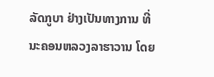ລັດກູບາ ຢ່າງເປັນທາງການ ທີ່ນະຄອນຫລວງລາຮາວານ ໂດຍ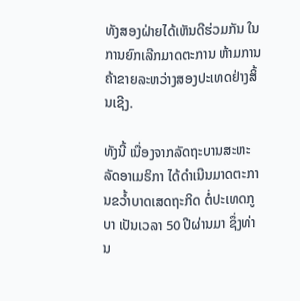ທັງສອງຝ່າຍໄດ້ເຫັນດີຮ່ວມກັນ ໃນການຍົກເລີກມາດຕະການ ຫ້າມການຄ້າຂາຍລະຫວ່າງສອງປະເທດຢ່າງສິ້ນເຊີງ.

ທັງນີ້ ເນື່ອງຈາກລັດຖະບານສະຫະລັດອາເມຣິກາ ໄດ້ດຳເນີນມາດຕະການຂວ້ຳບາດເສດຖະກິດ ຕໍ່ປະເທດກູບາ ເປັນເວລາ 50 ປີຜ່ານມາ ຊຶ່ງທ່ານ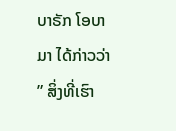ບາຣັກ ໂອບາມາ ໄດ້ກ່າວວ່າ ” ສິ່ງທີ່ເຮົາ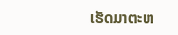ເຮັດມາຕະຫ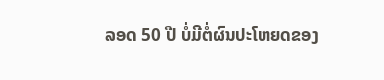ລອດ 50 ປີ ບໍ່ມີຕໍ່ຜົນປະໂຫຍດຂອງ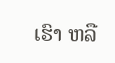ເຮົາ ຫລື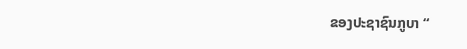ຂອງປະຊາຊົນກູບາ “